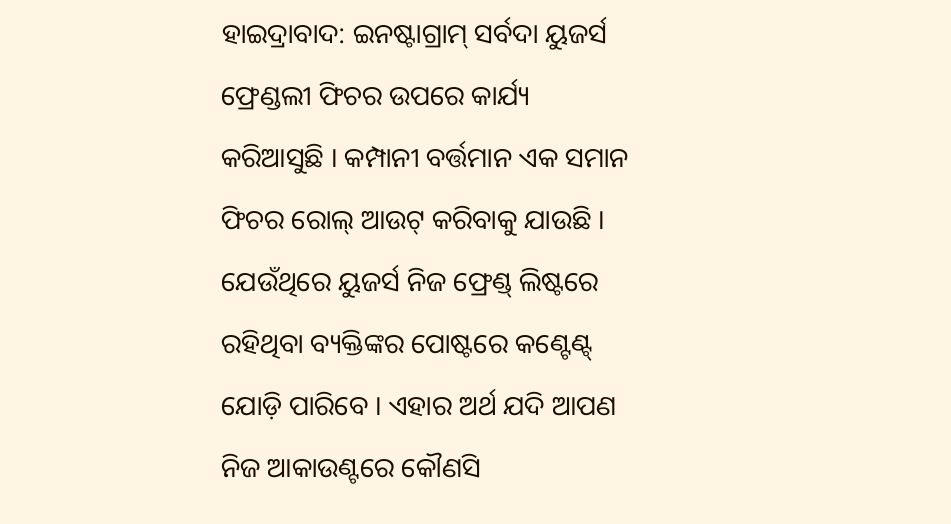ହାଇଦ୍ରାବାଦ: ଇନଷ୍ଟାଗ୍ରାମ୍ ସର୍ବଦା ୟୁଜର୍ସ ଫ୍ରେଣ୍ଡଲୀ ଫିଚର ଉପରେ କାର୍ଯ୍ୟ କରିଆସୁଛି । କମ୍ପାନୀ ବର୍ତ୍ତମାନ ଏକ ସମାନ ଫିଚର ରୋଲ୍ ଆଉଟ୍ କରିବାକୁ ଯାଉଛି । ଯେଉଁଥିରେ ୟୁଜର୍ସ ନିଜ ଫ୍ରେଣ୍ଡ୍ ଲିଷ୍ଟରେ ରହିଥିବା ବ୍ୟକ୍ତିଙ୍କର ପୋଷ୍ଟରେ କଣ୍ଟେଣ୍ଟ୍ ଯୋଡ଼ି ପାରିବେ । ଏହାର ଅର୍ଥ ଯଦି ଆପଣ ନିଜ ଆକାଉଣ୍ଟରେ କୌଣସି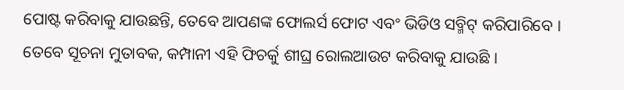ପୋଷ୍ଟ କରିବାକୁ ଯାଉଛନ୍ତି, ତେବେ ଆପଣଙ୍କ ଫୋଲର୍ସ ଫୋଟ ଏବଂ ଭିଡିଓ ସବ୍ମିଟ୍ କରିପାରିବେ ।
ତେବେ ସୂଚନା ମୁତାବକ, କମ୍ପାନୀ ଏହି ଫିଚର୍କୁ ଶୀଘ୍ର ରୋଲଆଉଟ କରିବାକୁ ଯାଉଛି ।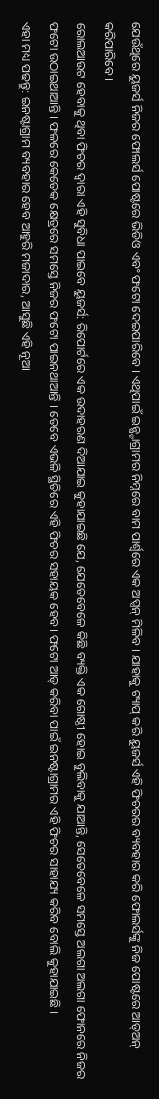ଯେଉଁଥିରେ ୟୁଜର୍ସ ନିଜର ଫୋଲର୍ସ ପୋଷ୍ଟରେ ଭିଡିଓ ଏବଂ ଫଟୋ ଦେଇପାରିବେ । ଏଥିପାଇଁ ଇନ୍ଷ୍ଟାଗ୍ରାମର ନିମ୍ନରେ ବାମ ପାର୍ଶ୍ବରେ ଏକ ଅପ୍ସନ୍ ମିଳିବ । ଯାହାକୁ ଟ୍ୟାପ୍ କରି ୟୁଜର୍ସ ଏହି ଫିଚରର ବ୍ୟବହାର କରି ଫୋଲର୍ସଙ୍କୁ ନିଜ ପୋଷ୍ଟରେ ଆଡ୍ଅନ୍ କରିପାରିବେ ।
ରୋଲଆଉଟ ହେବାକୁ ଥିବା ଫିଚର ଦ୍ବାରା ଏହି ସୁବିଧା ପାଇବେ ୟୁଜର୍ସ: ରିପୋର୍ଟରେ ଏକ ଉଦାହରଣ ଦିଆଯାଇ କୁହାଯାଇଛି ଯେ, ଯେତେବେଳେ କିଛି ବ୍ୟକ୍ତି ଏକ ଗୋଷ୍ଠୀ ହୋଇ ବୁଲିବାକୁ ଯାଆନ୍ତି, ସେତେବେଳେ ସମସ୍ତେ ଅଲଗା ଅଲଗା ଫୋନରେ ନିଜର ଫଟୋ ଉଠାଇଥାଆନ୍ତି । ଫଳରେ କେତେକ କ୍ଷେତ୍ରରେ ସମସ୍ତେ ନିଜର ଫଟୋ ପାଇନଥାଆନ୍ତି । ତେବେ ଏଭଳି ସ୍ଥିତିରେ ଏହି ଫିଚର ସହାୟକ ହେବ। ଫଟୋ ଆଡ୍ କରିବା ପାଇଁ ଇନଷ୍ଟାଗ୍ରାମର ଏହି ଫିଚର ସାହାଯ୍ୟ କରିବ ବୋଲି କୁହାଯାଇଛି ।
ଏହା ମଧ୍ୟ ପଢନ୍ତୁ: ଇନଷ୍ଟାଗ୍ରାମ ବ୍ୟବହାର ହେବ ଆହୁରି ମଜାଦାର, ଆସୁଛି ଏହି ନୂଆ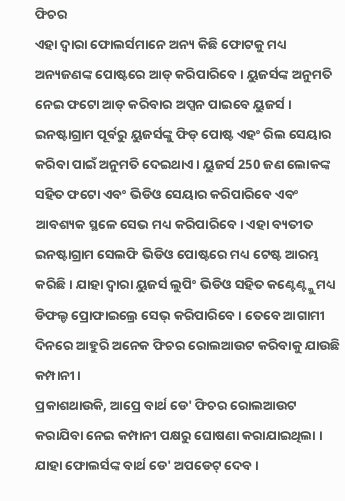ଫିଚର
ଏହା ଦ୍ବାରା ଫୋଲର୍ସମାନେ ଅନ୍ୟ କିଛି ଫୋଟକୁ ମଧ୍ୟ ଅନ୍ୟଜଣଙ୍କ ପୋଷ୍ଟରେ ଆଡ୍ କରିପାରିବେ । ୟୁଜର୍ସଙ୍କ ଅନୁମତି ନେଇ ଫଟୋ ଆଡ୍ କରିବାର ଅପ୍ସନ ପାଇବେ ୟୁଜର୍ସ । ଇନଷ୍ଟାଗ୍ରାମ ପୂର୍ବରୁ ୟୁଜର୍ସଙ୍କୁ ଫିଡ୍ ପୋଷ୍ଟ ଏହଂ ରିଲ ସେୟାର କରିବା ପାଇଁ ଅନୁମତି ଦେଇଥାଏ । ୟୁଜର୍ସ 250 ଜଣ ଲୋକଙ୍କ ସହିତ ଫଟୋ ଏବଂ ଭିଡିଓ ସେୟାର କରିପାରିବେ ଏବଂ ଆବଶ୍ୟକ ସ୍ଥଳେ ସେଭ ମଧ୍ୟ କରିପାରିବେ। ଏହା ବ୍ୟତୀତ ଇନଷ୍ଟାଗ୍ରାମ ସେଲଫି ଭିଡିଓ ପୋଷ୍ଟରେ ମଧ୍ୟ ଟେଷ୍ଟ ଆରମ୍ଭ କରିଛି। ଯାହା ଦ୍ବାରା ୟୁଜର୍ସ ଲୁପିଂ ଭିଡିଓ ସହିତ କଣ୍ଟେଣ୍ଟ୍କୁ ମଧ୍ୟ ଡିଫଲ୍ଡ ପ୍ରୋଫାଇଲ୍ରେ ସେଭ୍ କରିପାରିବେ । ତେବେ ଆଗାମୀ ଦିନରେ ଆହୁରି ଅନେକ ଫିଚର ରୋଲଆଉଟ କରିବାକୁ ଯାଉଛି କମ୍ପାନୀ ।
ପ୍ରକାଶଥାଉକି, ଆପ୍ରେ ବାର୍ଥ ଡେ' ଫିଚର ରୋଲଆଉଟ କରାଯିବା ନେଇ କମ୍ପାନୀ ପକ୍ଷରୁ ଘୋଷଣା କରାଯାଇଥିଲା । ଯାହା ଫୋଲର୍ସଙ୍କ ବାର୍ଥ ଡେ' ଅପଡେଟ୍ ଦେବ ।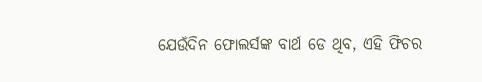ଯେଉଁଦିନ ଫୋଲର୍ସଙ୍କ ବାର୍ଥ ଡେ ଥିବ, ଏହି ଫିଚର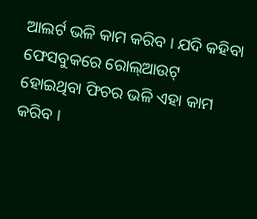ଆଲର୍ଟ ଭଳି କାମ କରିବ । ଯଦି କହିବା ଫେସବୁକରେ ରୋଲ୍ଆଉଟ୍ ହୋଇଥିବା ଫିଚର ଭଳି ଏହା କାମ କରିବ ।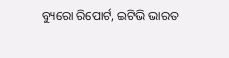ବ୍ୟୁରୋ ରିପୋର୍ଟ, ଇଟିଭି ଭାରତ